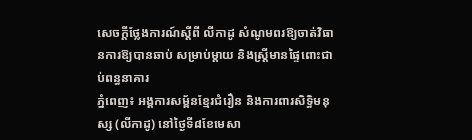សេចក្តីថ្លែងការណ៍ស្ដីពី លីកាដូ សំណូមពរឱ្យចាត់វិធានការឱ្យបានឆាប់ សម្រាប់ម្ដាយ និងស្រ្តីមានផ្ទៃពោះជាប់ពន្ធនាគារ
ភ្នំពេញ៖ អង្គការសម្ព័នខ្មែរជំរឿន និងការពារសិទ្ធិមនុស្ស (លីកាដូ) នៅថ្ងៃទី៨ខែមេសា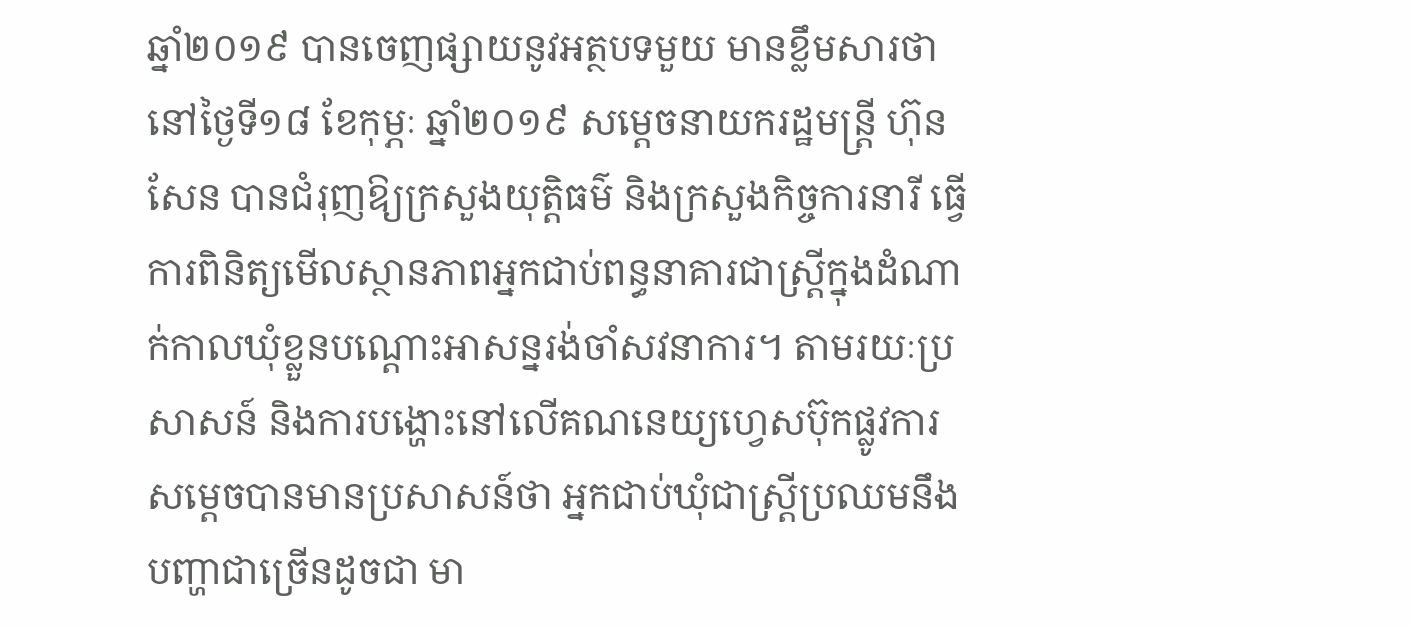ឆ្នាំ២០១៩ បានចេញផ្សាយនូវអត្ថបទមួយ មានខ្លឹមសារថា នៅថ្ងៃទី១៨ ខែកុម្ភៈ ឆ្នាំ២០១៩ សម្ដេចនាយករដ្ឋមន្រ្តី ហ៊ុន សែន បានជំរុញឱ្យក្រសួងយុត្តិធម៌ និងក្រសួងកិច្ចការនារី ធ្វើការពិនិត្យមើលស្ថានភាពអ្នកជាប់ពន្ធនាគារជាស្រ្តីក្នុងដំណាក់កាលឃុំខ្លួនបណ្ដោះអាសន្នរង់ចាំសវនាការ។ តាមរយៈប្រសាសន៍ និងការបង្ហោះនៅលើគណនេយ្យហ្វេសប៊ុកផ្លូវការ សម្ដេចបានមានប្រសាសន៍ថា អ្នកជាប់ឃុំជាស្រ្តីប្រឈមនឹងបញ្ហាជាច្រើនដូចជា មា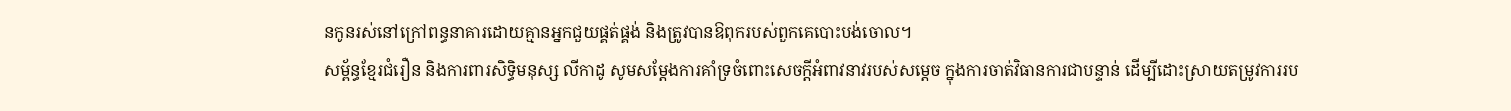នកូនរស់នៅក្រៅពន្ធនាគារដោយគ្មានអ្នកជួយផ្គត់ផ្គង់ និងត្រូវបានឱពុករបស់ពួកគេបោះបង់ចោល។
សម្ព័ន្ធខ្មែរជំរឿន និងការពារសិទ្ធិមនុស្ស លីកាដូ សូមសម្ដែងការគាំទ្រចំពោះសេចក្ដីអំពាវនាវរបស់សម្ដេច ក្នុងការចាត់វិធានការជាបន្ទាន់ ដើម្បីដោះស្រាយតម្រូវការរប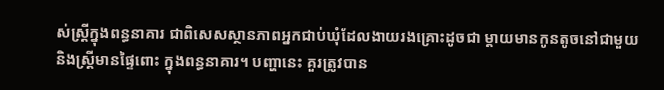ស់ស្ដ្រីក្នុងពន្ធនាគារ ជាពិសេសស្ថានភាពអ្នកជាប់ឃុំដែលងាយរងគ្រោះដូចជា ម្ដាយមានកូនតូចនៅជាមួយ និងស្រ្តីមានផ្ទៃពោះ ក្នុងពន្ធនាគារ។ បញ្ហានេះ គួរត្រូវបាន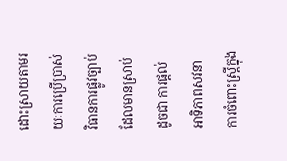ដោះស្រាយតាមរយៈការប្រើប្រាស់វិធានការផ្លូវច្បាប់ដែលមានស្រាប់ដូចជា ការផ្ដល់អាទិភាពសវនាការចំពោះស្រ្តីក្នុង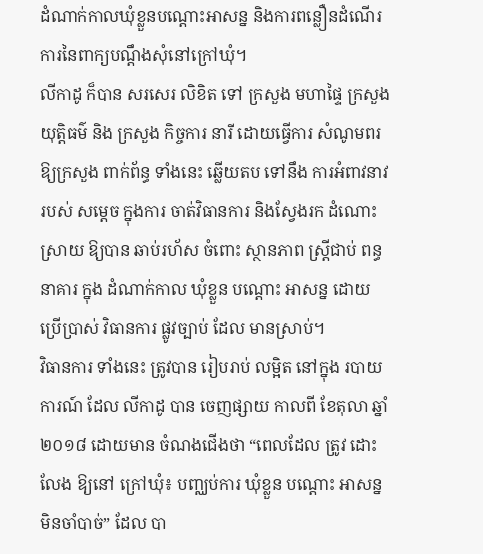ដំណាក់កាលឃុំខ្លួនបណ្ដោះអាសន្ន និងការពន្លឿនដំណើរការនៃពាក្យបណ្ដឹងសុំនៅក្រៅឃុំ។
លីកាដូ ក៏បាន សរសេរ លិខិត ទៅ ក្រសួង មហាផ្ទៃ ក្រសួងយុត្តិធម៌ និង ក្រសួង កិច្ចការ នារី ដោយធ្វើការ សំណូមពរ ឱ្យក្រសួង ពាក់ព័ន្ធ ទាំងនេះ ឆ្លើយតប ទៅនឹង ការអំពាវនាវ របស់ សម្ដេច ក្នុងការ ចាត់វិធានការ និងស្វែងរក ដំណោះស្រាយ ឱ្យបាន ឆាប់រហ័ស ចំពោះ ស្ថានភាព ស្រ្តីជាប់ ពន្ធនាគារ ក្នុង ដំណាក់កាល ឃុំខ្លួន បណ្ដោះ អាសន្ន ដោយ ប្រើប្រាស់ វិធានការ ផ្លូវច្បាប់ ដែល មានស្រាប់។
វិធានការ ទាំងនេះ ត្រូវបាន រៀបរាប់ លម្អិត នៅក្នុង របាយការណ៍ ដែល លីកាដូ បាន ចេញផ្សាយ កាលពី ខែតុលា ឆ្នាំ២០១៨ ដោយមាន ចំណងជើងថា “ពេលដែល ត្រូវ ដោះលែង ឱ្យនៅ ក្រៅឃុំ៖ បញ្ឈប់ការ ឃុំខ្លួន បណ្ដោះ អាសន្ន មិនចាំបាច់” ដែល បា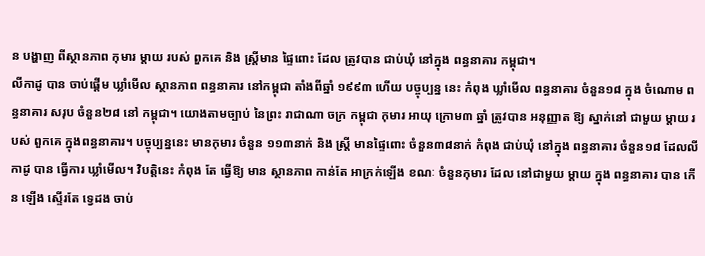ន បង្ហាញ ពីស្ថានភាព កុមារ ម្ដាយ របស់ ពួកគេ និង ស្ដ្រីមាន ផ្ទៃពោះ ដែល ត្រូវបាន ជាប់ឃុំ នៅក្នុង ពន្ធនាគារ កម្ពុជា។
លីកាដូ បាន ចាប់ផ្ដើម ឃ្លាំមើល ស្ថានភាព ពន្ធនាគារ នៅកម្ពុជា តាំងពីឆ្នាំ ១៩៩៣ ហើយ បច្ចុប្បន្ន នេះ កំពុង ឃ្លាំមើល ពន្ធនាគារ ចំនួន១៨ ក្នុង ចំណោម ពន្ធនាគារ សរុប ចំនួន២៨ នៅ កម្ពុជា។ យោងតាមច្បាប់ នៃព្រះ រាជាណា ចក្រ កម្ពុជា កុមារ អាយុ ក្រោម៣ ឆ្នាំ ត្រូវបាន អនុញ្ញាត ឱ្យ ស្នាក់នៅ ជាមួយ ម្ដាយ របស់ ពួកគេ ក្នុងពន្ធនាគារ។ បច្ចុប្បន្ននេះ មានកុមារ ចំនួន ១១៣នាក់ និង ស្ដ្រី មានផ្ទៃពោះ ចំនួន៣៨នាក់ កំពុង ជាប់ឃុំ នៅក្នុង ពន្ធនាគារ ចំនួន១៨ ដែលលីកាដូ បាន ធ្វើការ ឃ្លាំមើល។ វិបត្តិនេះ កំពុង តែ ធ្វើឱ្យ មាន ស្ថានភាព កាន់តែ អាក្រក់ឡើង ខណៈ ចំនួនកុមារ ដែល នៅជាមួយ ម្ដាយ ក្នុង ពន្ធនាគារ បាន កើន ឡើង ស្ទើរតែ ទ្វេដង ចាប់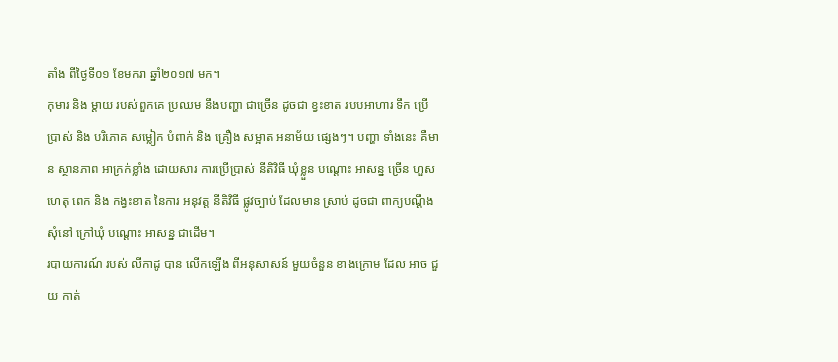តាំង ពីថ្ងៃទី០១ ខែមករា ឆ្នាំ២០១៧ មក។
កុមារ និង ម្ដាយ របស់ពួកគេ ប្រឈម នឹងបញ្ហា ជាច្រើន ដូចជា ខ្វះខាត របបអាហារ ទឹក ប្រើប្រាស់ និង បរិភោគ សម្លៀក បំពាក់ និង គ្រឿង សម្អាត អនាម័យ ផ្សេងៗ។ បញ្ហា ទាំងនេះ គឺមាន ស្ថានភាព អាក្រក់ខ្លាំង ដោយសារ ការប្រើប្រាស់ នីតិវិធី ឃុំខ្លួន បណ្ដោះ អាសន្ន ច្រើន ហួសហេតុ ពេក និង កង្វះខាត នៃការ អនុវត្ត នីតិវិធី ផ្លូវច្បាប់ ដែលមាន ស្រាប់ ដូចជា ពាក្យបណ្ដឹង សុំនៅ ក្រៅឃុំ បណ្ដោះ អាសន្ន ជាដើម។
របាយការណ៍ របស់ លីកាដូ បាន លើកឡើង ពីអនុសាសន៍ មួយចំនួន ខាងក្រោម ដែល អាច ជួយ កាត់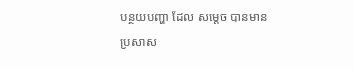បន្ថយបញ្ហា ដែល សម្ដេច បានមាន ប្រសាស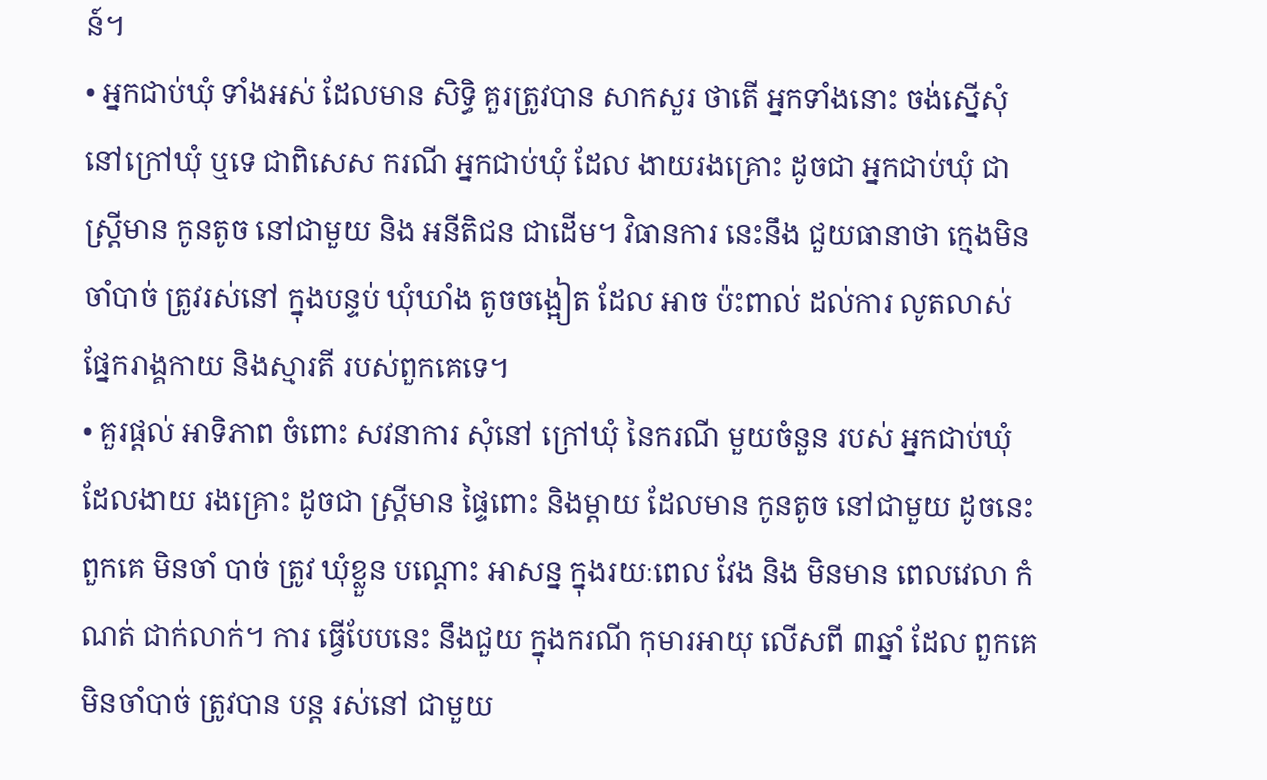ន៍។
• អ្នកជាប់ឃុំ ទាំងអស់ ដែលមាន សិទ្ធិ គួរត្រូវបាន សាកសួរ ថាតើ អ្នកទាំងនោះ ចង់ស្នើសុំ នៅក្រៅឃុំ ឬទេ ជាពិសេស ករណី អ្នកជាប់ឃុំ ដែល ងាយរងគ្រោះ ដូចជា អ្នកជាប់ឃុំ ជាស្រ្តីមាន កូនតូច នៅជាមួយ និង អនីតិជន ជាដើម។ វិធានការ នេះនឹង ជួយធានាថា ក្មេងមិនចាំបាច់ ត្រូវរស់នៅ ក្នុងបន្ទប់ ឃុំឃាំង តូចចង្អៀត ដែល អាច ប៉ះពាល់ ដល់ការ លូតលាស់ ផ្នែករាង្គកាយ និងស្មារតី របស់ពួកគេទេ។
• គួរផ្ដល់ អាទិភាព ចំពោះ សវនាការ សុំនៅ ក្រៅឃុំ នៃករណី មួយចំនួន របស់ អ្នកជាប់ឃុំ ដែលងាយ រងគ្រោះ ដូចជា ស្រ្តីមាន ផ្ទៃពោះ និងម្ដាយ ដែលមាន កូនតូច នៅជាមួយ ដូចនេះ ពួកគេ មិនចាំ បាច់ ត្រូវ ឃុំខ្លួន បណ្ដោះ អាសន្ន ក្នុងរយៈពេល វែង និង មិនមាន ពេលវេលា កំណត់ ជាក់លាក់។ ការ ធ្វើបែបនេះ នឹងជួយ ក្នុងករណី កុមារអាយុ លើសពី ៣ឆ្នាំ ដែល ពួកគេ មិនចាំបាច់ ត្រូវបាន បន្ត រស់នៅ ជាមួយ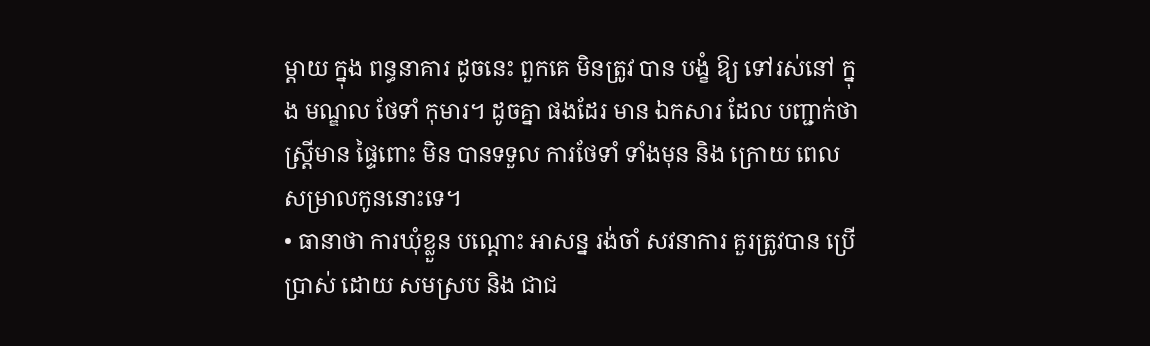ម្ដាយ ក្នុង ពន្ធនាគារ ដូចនេះ ពួកគេ មិនត្រូវ បាន បង្ខំ ឱ្យ ទៅរស់នៅ ក្នុង មណ្ឌល ថែទាំ កុមារ។ ដូចគ្នា ផងដែរ មាន ឯកសារ ដែល បញ្ជាក់ថា ស្រ្តីមាន ផ្ទៃពោះ មិន បានទទួល ការថែទាំ ទាំងមុន និង ក្រោយ ពេល សម្រាលកូននោះទេ។
• ធានាថា ការឃុំខ្លួន បណ្ដោះ អាសន្ន រង់ចាំ សវនាការ គួរត្រូវបាន ប្រើប្រាស់ ដោយ សមស្រប និង ជាជ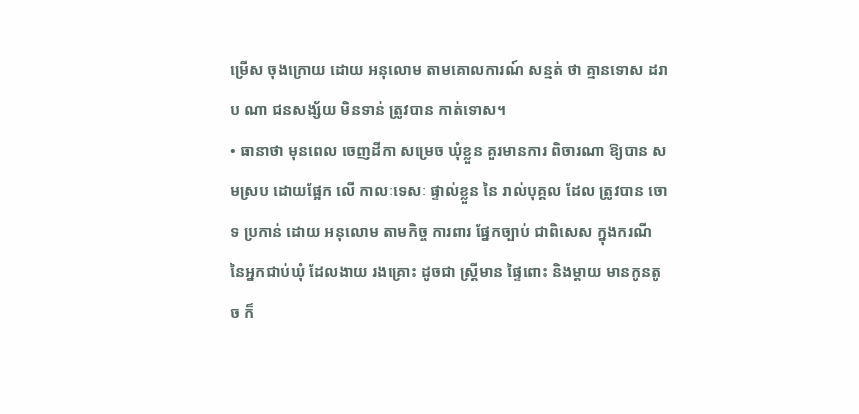ម្រើស ចុងក្រោយ ដោយ អនុលោម តាមគោលការណ៍ សន្មត់ ថា គ្មានទោស ដរាប ណា ជនសង្ស័យ មិនទាន់ ត្រូវបាន កាត់ទោស។
• ធានាថា មុនពេល ចេញដីកា សម្រេច ឃុំខ្លួន គួរមានការ ពិចារណា ឱ្យបាន សមស្រប ដោយផ្អែក លើ កាលៈទេសៈ ផ្ទាល់ខ្លួន នៃ រាល់បុគ្គល ដែល ត្រូវបាន ចោទ ប្រកាន់ ដោយ អនុលោម តាមកិច្ច ការពារ ផ្នែកច្បាប់ ជាពិសេស ក្នុងករណី នៃអ្នកជាប់ឃុំ ដែលងាយ រងគ្រោះ ដូចជា ស្ត្រីមាន ផ្ទៃពោះ និងម្ដាយ មានកូនតូច ក៏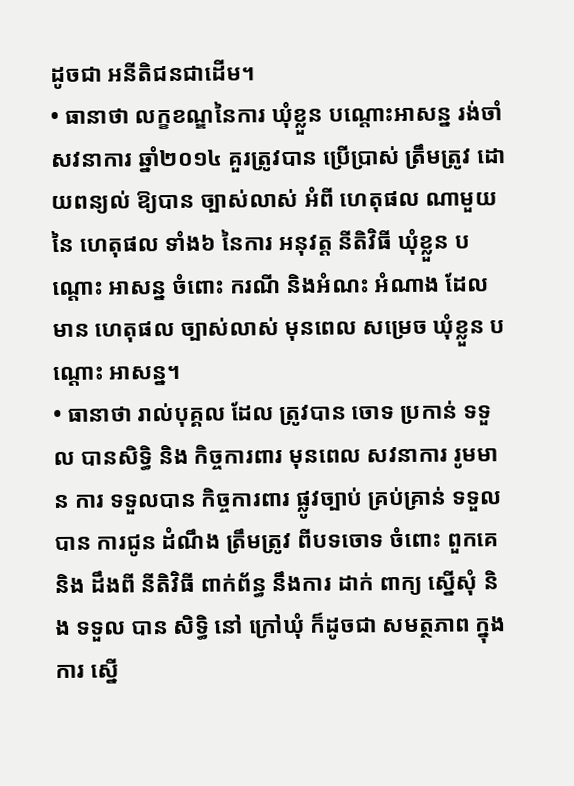ដូចជា អនីតិជនជាដើម។
• ធានាថា លក្ខខណ្ឌនៃការ ឃុំខ្លួន បណ្ដោះអាសន្ន រង់ចាំ សវនាការ ឆ្នាំ២០១៤ គួរត្រូវបាន ប្រើប្រាស់ ត្រឹមត្រូវ ដោយពន្យល់ ឱ្យបាន ច្បាស់លាស់ អំពី ហេតុផល ណាមួយ នៃ ហេតុផល ទាំង៦ នៃការ អនុវត្ត នីតិវិធី ឃុំខ្លួន បណ្ដោះ អាសន្ន ចំពោះ ករណី និងអំណះ អំណាង ដែល មាន ហេតុផល ច្បាស់លាស់ មុនពេល សម្រេច ឃុំខ្លួន បណ្ដោះ អាសន្ន។
• ធានាថា រាល់បុគ្គល ដែល ត្រូវបាន ចោទ ប្រកាន់ ទទួល បានសិទ្ធិ និង កិច្ចការពារ មុនពេល សវនាការ រូមមាន ការ ទទួលបាន កិច្ចការពារ ផ្លូវច្បាប់ គ្រប់គ្រាន់ ទទួលបាន ការជូន ដំណឹង ត្រឹមត្រូវ ពីបទចោទ ចំពោះ ពួកគេ និង ដឹងពី នីតិវិធី ពាក់ព័ន្ធ នឹងការ ដាក់ ពាក្យ ស្នើសុំ និង ទទួល បាន សិទ្ធិ នៅ ក្រៅឃុំ ក៏ដូចជា សមត្ថភាព ក្នុងការ ស្នើ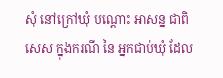សុំ នៅក្រៅឃុំ បណ្ដោះ អាសន្ន ជាពិសេស ក្នុងករណី នៃ អ្នកជាប់ឃុំ ដែល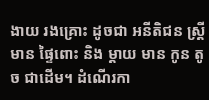ងាយ រងគ្រោះ ដូចជា អនីតិជន ស្ត្រីមាន ផ្ទៃពោះ និង ម្ដាយ មាន កូន តូច ជាដើម។ ដំណើរកា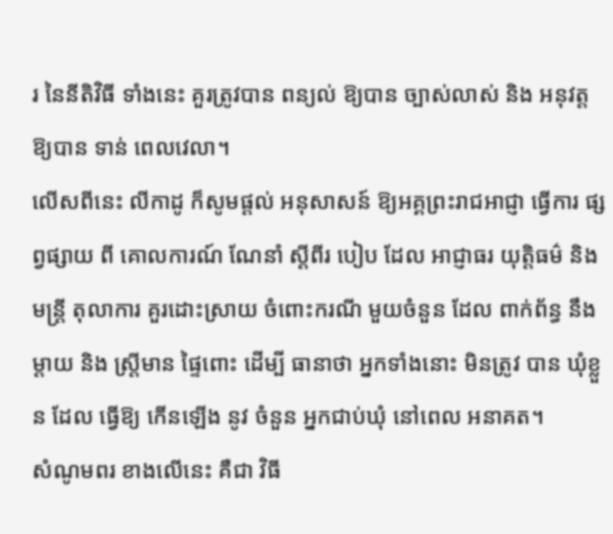រ នៃនីតិវិធី ទាំងនេះ គួរត្រូវបាន ពន្យល់ ឱ្យបាន ច្បាស់លាស់ និង អនុវត្ត ឱ្យបាន ទាន់ ពេលវេលា។
លើសពីនេះ លីកាដូ ក៏សូមផ្ដល់ អនុសាសន៍ ឱ្យអគ្គព្រះរាជអាជ្ញា ធ្វើការ ផ្សព្វផ្សាយ ពី គោលការណ៍ ណែនាំ ស្ដីពីរ បៀប ដែល អាជ្ញាធរ យុត្តិធម៌ និង មន្រ្តី តុលាការ គួរដោះស្រាយ ចំពោះករណី មួយចំនួន ដែល ពាក់ព័ន្ធ នឹងម្ដាយ និង ស្ត្រីមាន ផ្ទៃពោះ ដើម្បី ធានាថា អ្នកទាំងនោះ មិនត្រូវ បាន ឃុំខ្លួន ដែល ធ្វើឱ្យ កើនឡើង នូវ ចំនួន អ្នកជាប់ឃុំ នៅពេល អនាគត។
សំណូមពរ ខាងលើនេះ គឺជា វិធី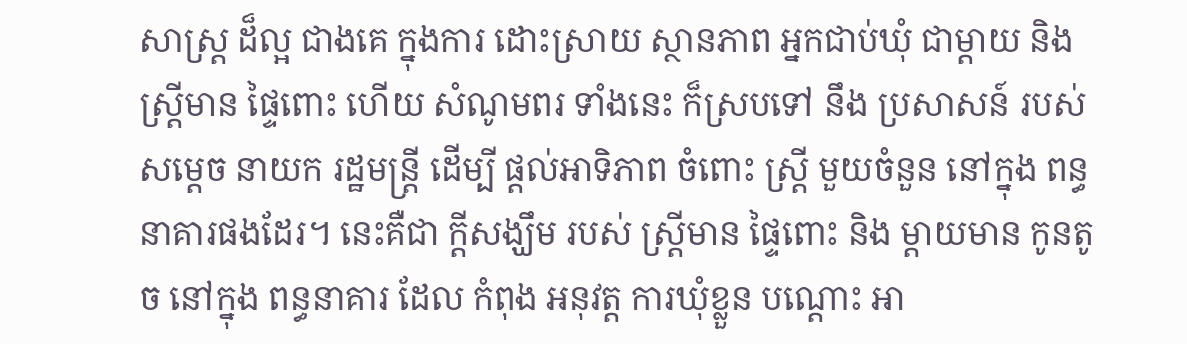សាស្ត្រ ដ៏ល្អ ជាងគេ ក្នុងការ ដោះស្រាយ ស្ថានភាព អ្នកជាប់ឃុំ ជាម្ដាយ និង ស្រ្តីមាន ផ្ទៃពោះ ហើយ សំណូមពរ ទាំងនេះ ក៏ស្របទៅ នឹង ប្រសាសន៍ របស់ សម្ដេច នាយក រដ្ឋមន្ត្រី ដើម្បី ផ្ដល់អាទិភាព ចំពោះ ស្រ្តី មួយចំនួន នៅក្នុង ពន្ធនាគារផងដែរ។ នេះគឺជា ក្ដីសង្ឃឹម របស់ ស្រ្តីមាន ផ្ទៃពោះ និង ម្ដាយមាន កូនតូច នៅក្នុង ពន្ធនាគារ ដែល កំពុង អនុវត្ត ការឃុំខ្លួន បណ្ដោះ អា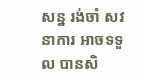សន្ន រង់ចាំ សវនាការ អាចទទួល បានសិ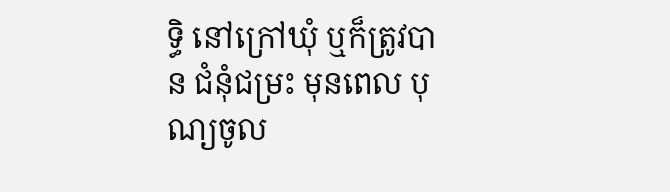ទ្ធិ នៅក្រៅឃុំ ឬក៏ត្រូវបាន ជំនុំជម្រះ មុនពេល បុណ្យចូល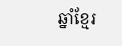ឆ្នាំខ្មែរ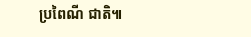ប្រពៃណី ជាតិ៕